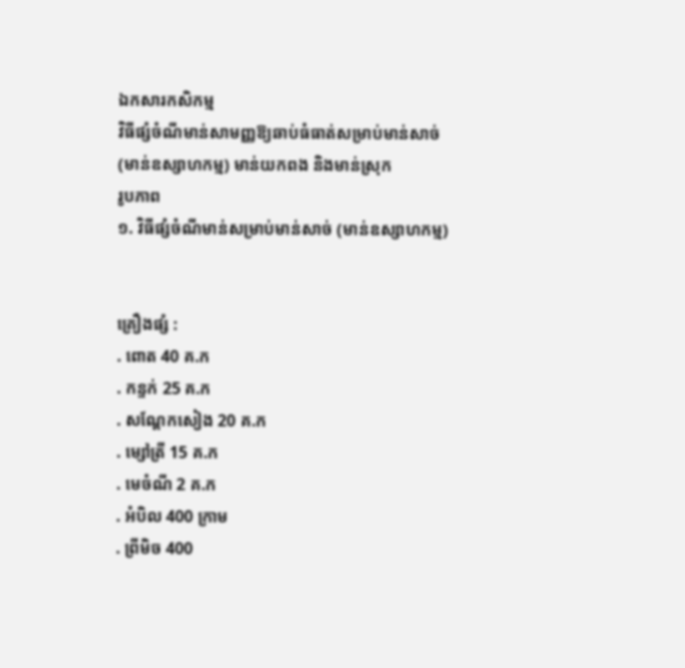ឯកសារកសិកម្ម
វិធីផ្សំចំណីមាន់សាមញ្ញឱ្យឆាប់ធំធាត់សម្រាប់មាន់សាច់ (មាន់ឧស្សាហកម្ម) មាន់យកពង និងមាន់ស្រុក
រូបភាព
១. វិធីផ្សំចំណីមាន់សម្រាប់មាន់សាច់ (មាន់ឧស្សាហកម្ម)


គ្រឿងផ្សំ :
. ពោត 40 គ.ក
. កន្ទក់ 25 គ.ក
. សណ្តែកសៀង 20 គ.ក
. ម្សៅត្រី 15 គ.ក
. មេចំណី 2 គ.ក
. អំបិល 400 ក្រាម
. ព្រីមិច 400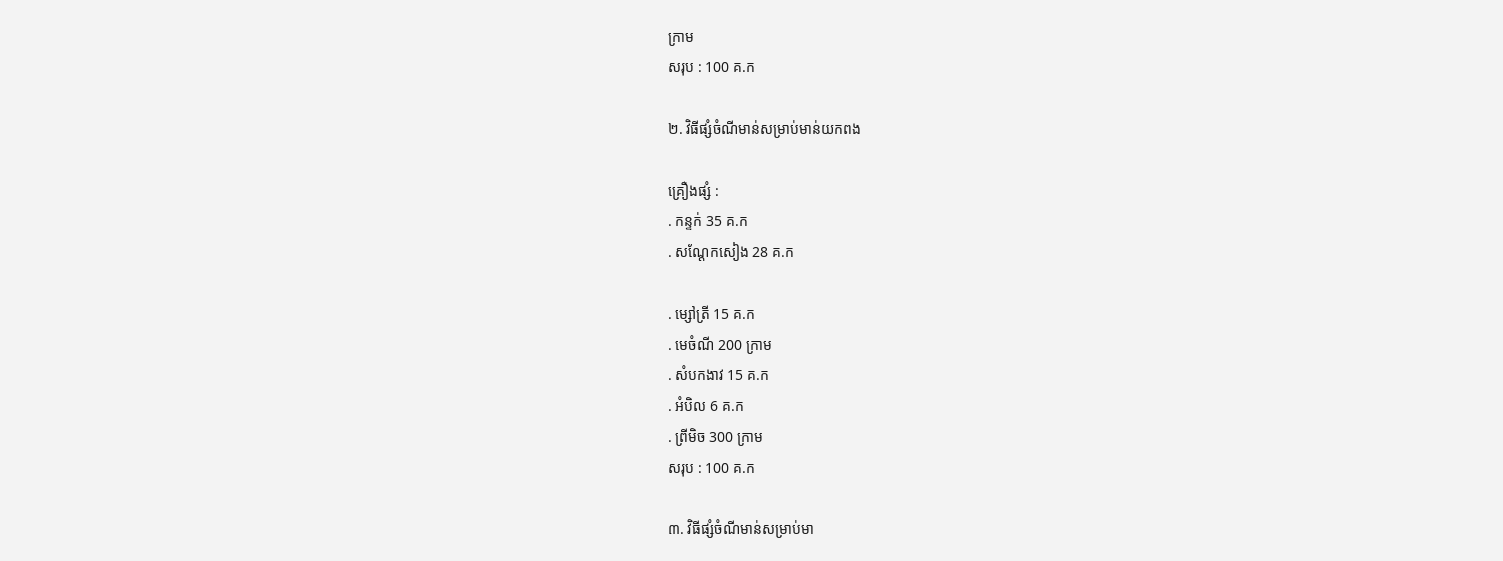ក្រាម
សរុប : 100 គ.ក

២. វិធីផ្សំចំណីមាន់សម្រាប់មាន់យកពង

គ្រឿងផ្សំ :
. កន្ទក់ 35 គ.ក
. សណ្តែកសៀង 28 គ.ក

. ម្សៅត្រី 15 គ.ក
. មេចំណី 200 ក្រាម
. សំបកងាវ 15 គ.ក
. អំបិល 6 គ.ក
. ព្រីមិច 300 ក្រាម
សរុប : 100 គ.ក

៣. វិធីផ្សំចំណីមាន់សម្រាប់មា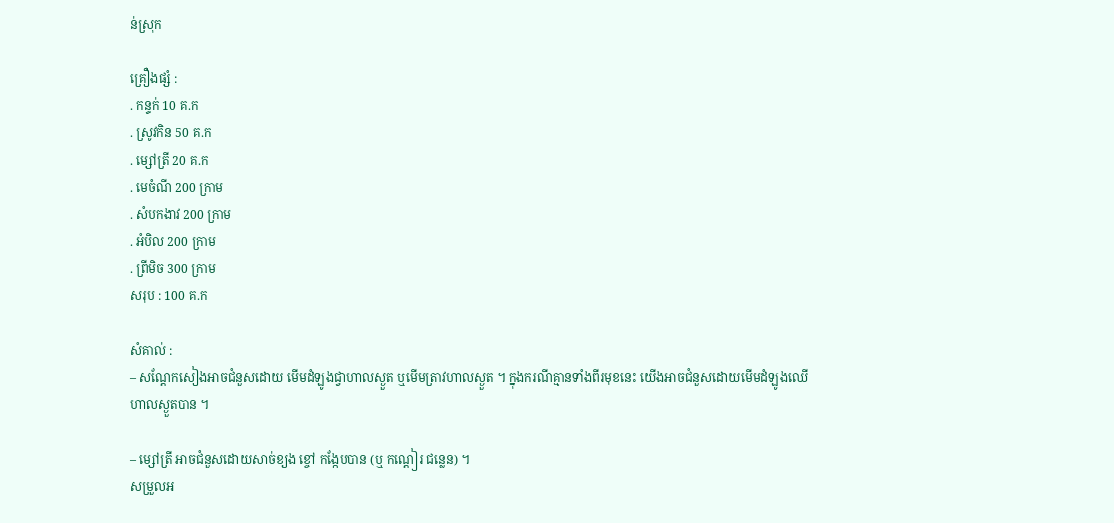ន់ស្រុក

គ្រឿងផ្សំ :
. កន្ទក់ 10 គ.ក
. ស្រូវកិន 50 គ.ក
. ម្សៅត្រី 20 គ.ក
. មេចំណី 200 ក្រាម
. សំបកងាវ 200 ក្រាម
. អំបិល 200 ក្រាម
. ព្រីមិច 300 ក្រាម
សរុប : 100 គ.ក

សំគាល់ :
– សណ្តែកសៀងអាចជំនួសដោយ មើមដំឡូងជ្វាហាលស្ងួត ឬមើមត្រាវហាលស្ងួត ។ ក្នុងករណីគ្មានទាំងពីរមុខនេះ យើងអាចជំនួសដោយមើមដំឡូងឈើហាលស្ងួតបាន ។

– ម្សៅត្រី អាចជំនួសដោយសាច់ខ្យង ខ្ចៅ កង្កែបបាន (ឬ កណ្តៀរ ជន្លេន) ។
សម្រួលអ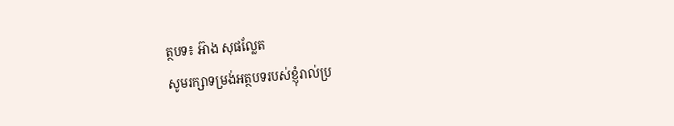ត្ថបទ៖ អ៊ាង សុផល្លែត
សូមរក្សាទម្រង់អត្ថបទរបស់ខ្ញុំរាល់ប្រ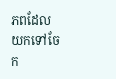ភពដែលយកទៅចែក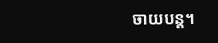ចាយបន្ត។